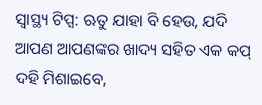ସ୍ୱାସ୍ଥ୍ୟ ଟିପ୍ସ: ଋତୁ ଯାହା ବି ହେଉ, ଯଦି ଆପଣ ଆପଣଙ୍କର ଖାଦ୍ୟ ସହିତ ଏକ କପ୍ ଦହି ମିଶାଇବେ,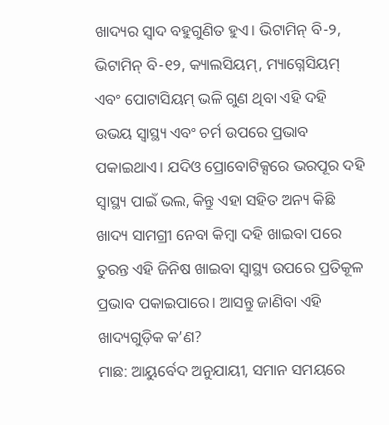ଖାଦ୍ୟର ସ୍ୱାଦ ବହୁଗୁଣିତ ହୁଏ। ଭିଟାମିନ୍ ବି-୨, ଭିଟାମିନ୍ ବି-୧୨, କ୍ୟାଲସିୟମ୍, ମ୍ୟାଗ୍ନେସିୟମ୍ ଏବଂ ପୋଟାସିୟମ୍ ଭଳି ଗୁଣ ଥିବା ଏହି ଦହି ଉଭୟ ସ୍ୱାସ୍ଥ୍ୟ ଏବଂ ଚର୍ମ ଉପରେ ପ୍ରଭାବ ପକାଇଥାଏ। ଯଦିଓ ପ୍ରୋବୋଟିକ୍ସରେ ଭରପୂର ଦହି ସ୍ୱାସ୍ଥ୍ୟ ପାଇଁ ଭଲ, କିନ୍ତୁ ଏହା ସହିତ ଅନ୍ୟ କିଛି ଖାଦ୍ୟ ସାମଗ୍ରୀ ନେବା କିମ୍ବା ଦହି ଖାଇବା ପରେ ତୁରନ୍ତ ଏହି ଜିନିଷ ଖାଇବା ସ୍ୱାସ୍ଥ୍ୟ ଉପରେ ପ୍ରତିକୂଳ ପ୍ରଭାବ ପକାଇପାରେ। ଆସନ୍ତୁ ଜାଣିବା ଏହି ଖାଦ୍ୟଗୁଡ଼ିକ କ’ଣ?
ମାଛ: ଆୟୁର୍ବେଦ ଅନୁଯାୟୀ, ସମାନ ସମୟରେ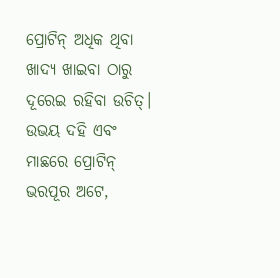ପ୍ରୋଟିନ୍ ଅଧିକ ଥିବା ଖାଦ୍ୟ ଖାଇବା ଠାରୁ ଦୂରେଇ ରହିବା ଉଚିତ୍। ଉଭୟ ଦହି ଏବଂ ମାଛରେ ପ୍ରୋଟିନ୍ ଭରପୂର ଅଟେ,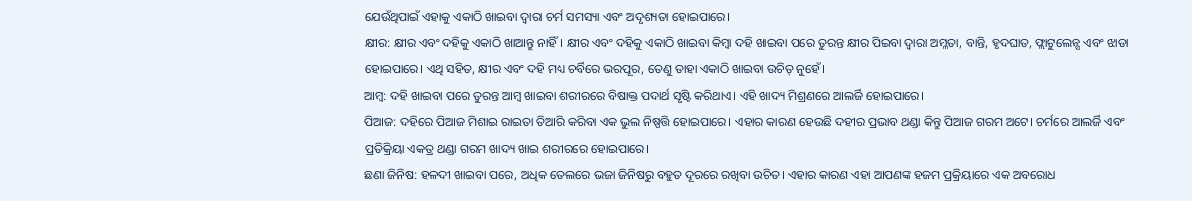ଯେଉଁଥିପାଇଁ ଏହାକୁ ଏକାଠି ଖାଇବା ଦ୍ୱାରା ଚର୍ମ ସମସ୍ୟା ଏବଂ ଅଦୃଶ୍ୟତା ହୋଇପାରେ।
କ୍ଷୀର: କ୍ଷୀର ଏବଂ ଦହିକୁ ଏକାଠି ଖାଆନ୍ତୁ ନାହିଁ। କ୍ଷୀର ଏବଂ ଦହିକୁ ଏକାଠି ଖାଇବା କିମ୍ବା ଦହି ଖାଇବା ପରେ ତୁରନ୍ତ କ୍ଷୀର ପିଇବା ଦ୍ୱାରା ଅମ୍ଳତା, ବାନ୍ତି, ହୃଦଘାତ, ଫ୍ଲାଟୁଲେନ୍ସ ଏବଂ ଝାଡା ହୋଇପାରେ। ଏଥି ସହିତ, କ୍ଷୀର ଏବଂ ଦହି ମଧ୍ୟ ଚର୍ବିରେ ଭରପୂର, ତେଣୁ ତାହା ଏକାଠି ଖାଇବା ଉଚିତ୍ ନୁହେଁ।
ଆମ୍ବ: ଦହି ଖାଇବା ପରେ ତୁରନ୍ତ ଆମ୍ବ ଖାଇବା ଶରୀରରେ ବିଷାକ୍ତ ପଦାର୍ଥ ସୃଷ୍ଟି କରିଥାଏ। ଏହି ଖାଦ୍ୟ ମିଶ୍ରଣରେ ଆଲର୍ଜି ହୋଇପାରେ।
ପିଆଜ: ଦହିରେ ପିଆଜ ମିଶାଇ ରାଇତା ତିଆରି କରିବା ଏକ ଭୁଲ ନିଷ୍ପତ୍ତି ହୋଇପାରେ। ଏହାର କାରଣ ହେଉଛି ଦହୀର ପ୍ରଭାବ ଥଣ୍ଡା କିନ୍ତୁ ପିଆଜ ଗରମ ଅଟେ। ଚର୍ମରେ ଆଲର୍ଜି ଏବଂ ପ୍ରତିକ୍ରିୟା ଏକତ୍ର ଥଣ୍ଡା ଗରମ ଖାଦ୍ୟ ଖାଇ ଶରୀରରେ ହୋଇପାରେ।
ଛଣା ଜିନିଷ: ହଳଦୀ ଖାଇବା ପରେ, ଅଧିକ ତେଲରେ ଭଜା ଜିନିଷରୁ ବହୁତ ଦୂରରେ ରଖିବା ଉଚିତ। ଏହାର କାରଣ ଏହା ଆପଣଙ୍କ ହଜମ ପ୍ରକ୍ରିୟାରେ ଏକ ଅବରୋଧ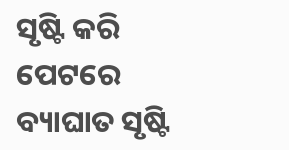ସୃଷ୍ଟି କରି ପେଟରେ ବ୍ୟାଘାତ ସୃଷ୍ଟି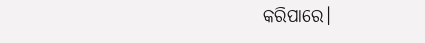କରିପାରେ।